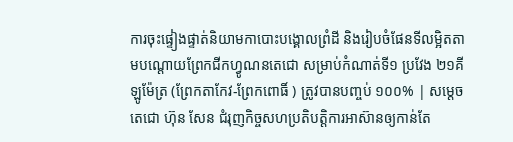ការចុះផ្ទៀងផ្ទាត់និយាមកាបោះបង្គោលព្រំដី និងរៀបចំផែនទីលម្អិតតាមបណ្តោយព្រែកជីកហ្វូណនតេជោ សម្រាប់កំណាត់ទី១ ប្រវែង ២១គីឡូម៉ែត្រ (ព្រែកតាកែវ-ព្រែកពោធិ៍ ) ត្រូវបានបញ្ចប់ ១០០% | សម្តេចតេជោ ហ៊ុន សែន ជំរុញកិច្ចសហប្រតិបត្តិការអាស៊ានឲ្យកាន់តែ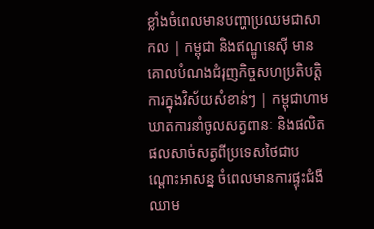ខ្លាំងចំពេលមានបញ្ហាប្រឈមជាសាកល | កម្ពុជា និងឥណ្ឌូនេស៊ី មានគោលបំណងជំរុញកិច្ចសហប្រតិបត្តិការក្នុងវិស័យសំខាន់ៗ | កម្ពុជាហាមឃាតការនាំចូលសត្វពានៈ និងផលិតផលសាច់សត្វពីប្រទេសថៃជាបណ្ដោះអាសន្ន ចំពេលមានការផ្ទុះជំងឺឈាម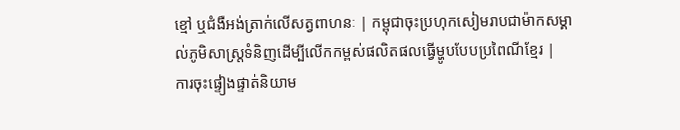ខ្មៅ ឬជំងឺអង់ត្រាក់លើសត្វពាហនៈ | កម្ពុជាចុះប្រហុកសៀមរាបជាម៉ាកសម្គាល់ភូមិសាស្ត្រទំនិញដើម្បីលើកកម្ពស់ផលិតផលធ្វើម្ហូបបែបប្រពៃណីខ្មែរ |
ការចុះផ្ទៀងផ្ទាត់និយាម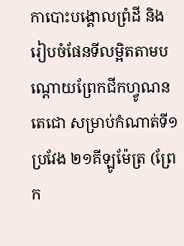កាបោះបង្គោលព្រំដី និងរៀបចំផែនទីលម្អិតតាមបណ្តោយព្រែកជីកហ្វូណនតេជោ សម្រាប់កំណាត់ទី១ ប្រវែង ២១គីឡូម៉ែត្រ (ព្រែក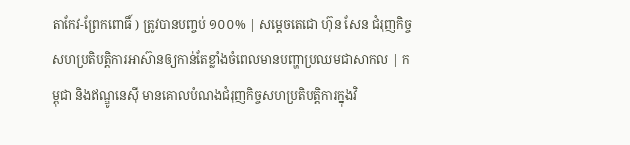តាកែវ-ព្រែកពោធិ៍ ) ត្រូវបានបញ្ចប់ ១០០% | សម្តេចតេជោ ហ៊ុន សែន ជំរុញកិច្ចសហប្រតិបត្តិការអាស៊ានឲ្យកាន់តែខ្លាំងចំពេលមានបញ្ហាប្រឈមជាសាកល | កម្ពុជា និងឥណ្ឌូនេស៊ី មានគោលបំណងជំរុញកិច្ចសហប្រតិបត្តិការក្នុងវិ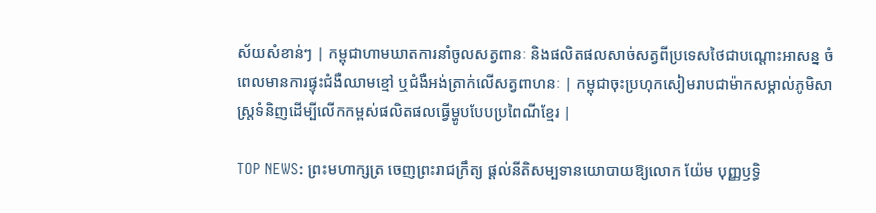ស័យសំខាន់ៗ | កម្ពុជាហាមឃាតការនាំចូលសត្វពានៈ និងផលិតផលសាច់សត្វពីប្រទេសថៃជាបណ្ដោះអាសន្ន ចំពេលមានការផ្ទុះជំងឺឈាមខ្មៅ ឬជំងឺអង់ត្រាក់លើសត្វពាហនៈ | កម្ពុជាចុះប្រហុកសៀមរាបជាម៉ាកសម្គាល់ភូមិសាស្ត្រទំនិញដើម្បីលើកកម្ពស់ផលិតផលធ្វើម្ហូបបែបប្រពៃណីខ្មែរ |

TOP NEWS: ព្រះមហាក្សត្រ ចេញព្រះរាជក្រឹត្យ ផ្តល់នីតិសម្បទានយោបាយឱ្យលោក យ៉ែម បុញ្ញឫទ្ធិ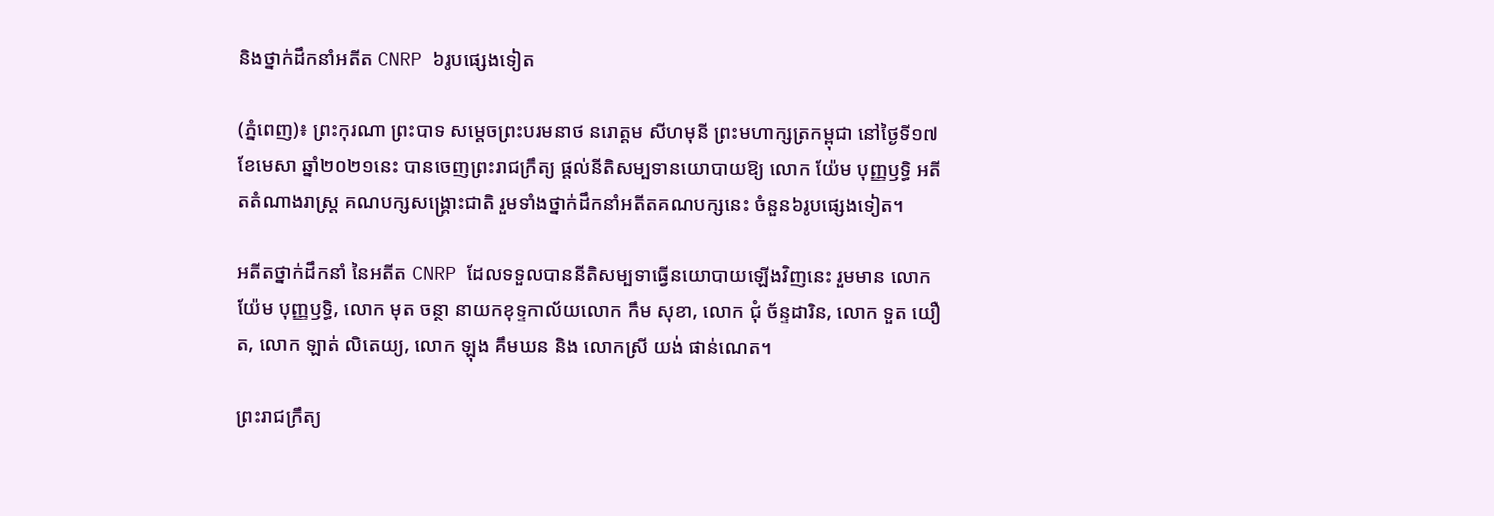និងថ្នាក់ដឹកនាំអតីត CNRP ៦រូបផ្សេងទៀត

(ភ្នំពេញ)៖ ព្រះកុរណា ព្រះបាទ សម្តេចព្រះបរមនាថ នរោត្តម សីហមុនី ព្រះមហាក្សត្រកម្ពុជា នៅថ្ងៃទី១៧ ខែមេសា ឆ្នាំ២០២១នេះ បានចេញព្រះរាជក្រឹត្យ ផ្តល់នីតិសម្បទានយោបាយឱ្យ លោក យ៉ែម បុញ្ញឫទ្ធិ អតីតតំណាងរាស្រ្ត គណបក្សសង្រ្គោះជាតិ រួមទាំងថ្នាក់ដឹកនាំអតីតគណបក្សនេះ ចំនួន៦រូបផ្សេងទៀត។

អតីតថ្នាក់ដឹកនាំ នៃអតីត CNRP ដែលទទួលបាននីតិសម្បទាធ្វើនយោបាយឡើងវិញនេះ រួមមាន លោក យ៉ែម បុញ្ញឫទ្ធិ, លោក មុត ចន្ថា នាយកខុទ្ទកាល័យលោក កឹម សុខា, លោក ជុំ ច័ន្ទដារិន, លោក ទួត យឿត, លោក ឡាត់ លិតេយ្យ, លោក ឡុង គឹមឃន និង លោកស្រី យង់ ផាន់ណេត។

ព្រះរាជក្រឹត្យ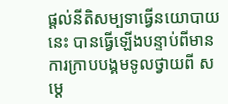ផ្តល់នីតិសម្បទាធ្វើនយោបាយនេះ បានធ្វើឡើងបន្ទាប់ពីមានការក្រាបបង្គមទូលថ្វាយពី សម្តេ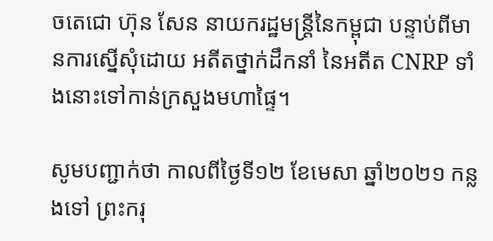ចតេជោ ហ៊ុន សែន នាយករដ្ឋមន្រ្តីនៃកម្ពុជា បន្ទាប់ពីមានការស្នើសុំដោយ អតីតថ្នាក់ដឹកនាំ នៃអតីត CNRP ទាំងនោះទៅកាន់ក្រសួងមហាផ្ទៃ។

សូមបញ្ជាក់ថា កាលពីថ្ងៃទី១២ ខែមេសា ឆ្នាំ២០២១ កន្លងទៅ ព្រះករុ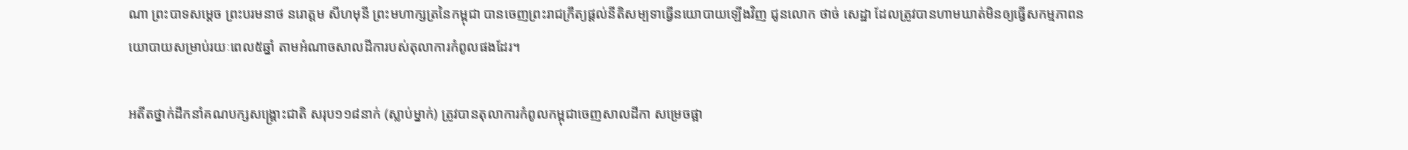ណា ព្រះបាទសម្ដេច ព្រះបរមនាថ នរោត្តម សីហមុនី ព្រះមហាក្សត្រនៃកម្ពុជា បានចេញព្រះរាជក្រឹត្យផ្ដល់នីតិសម្បទាធ្វើនយោបាយឡើងវិញ ជូនលោក ថាច់ សេដ្ឋា ដែលត្រូវបានហាមឃាត់មិនឲ្យធ្វើសកម្មភាពនយោបាយសម្រាប់រយៈពេល៥ឆ្នាំ តាមអំណាចសាលដីការបស់តុលាការកំពូលផងដែរ។

អតីតថ្នាក់ដឹកនាំគណបក្សសង្រ្គោះជាតិ សរុប១១៨នាក់ (ស្លាប់ម្នាក់) ត្រូវបានតុលាការកំពូលកម្ពុជាចេញសាលដីកា សម្រេចផ្អា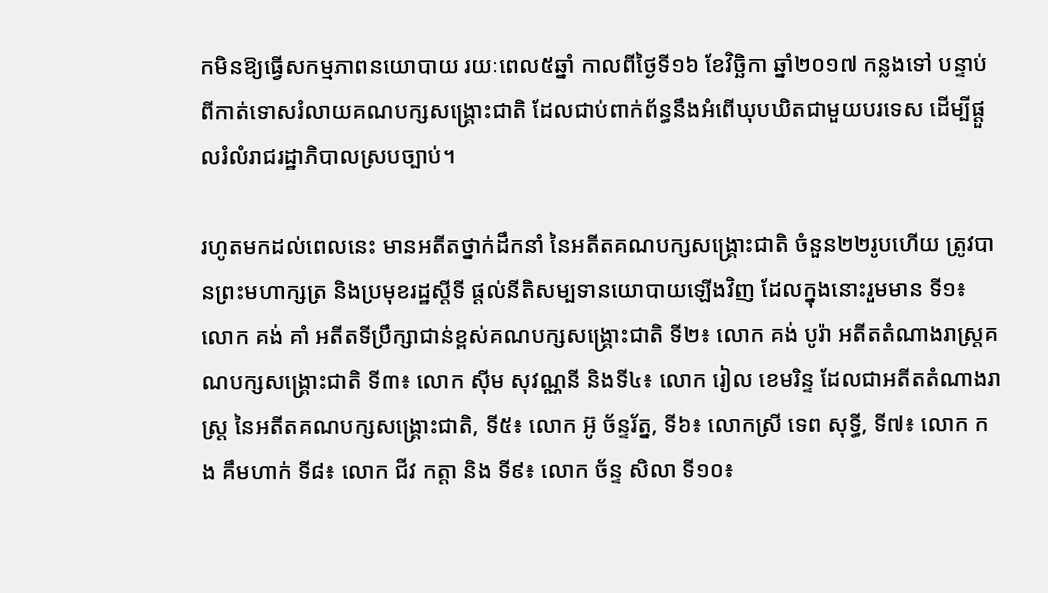កមិនឱ្យធ្វើសកម្មភាពនយោបាយ រយៈពេល៥ឆ្នាំ កាលពីថ្ងៃទី១៦ ខែវិច្ឆិកា ឆ្នាំ២០១៧ កន្លងទៅ បន្ទាប់ពីកាត់ទោសរំលាយគណបក្សសង្រ្គោះជាតិ ដែលជាប់ពាក់ព័ន្ធនឹងអំពើឃុបឃិតជាមួយបរទេស ដើម្បីផ្តួលរំលំរាជរដ្ឋាភិបាលស្របច្បាប់។

រហូតមកដល់ពេលនេះ មានអតីតថ្នាក់ដឹកនាំ នៃអតីតគណបក្សសង្រ្គោះជាតិ ចំនួន២២រូបហើយ ត្រូវបានព្រះមហាក្សត្រ និងប្រមុខរដ្ឋស្តីទី ផ្តល់នីតិសម្បទានយោបាយឡើងវិញ ដែលក្នុងនោះរួមមាន ទី១៖ លោក គង់ គាំ អតីតទីប្រឹក្សាជាន់ខ្ពស់គណបក្សសង្រ្គោះជាតិ ទី២៖ លោក គង់ បូរ៉ា អតីតតំណាងរាស្រ្តគណបក្សសង្រ្គោះជាតិ ទី៣៖ លោក ស៊ីម សុវណ្ណនី និងទី៤៖ លោក រៀល ខេមរិន្ទ ដែលជាអតីតតំណាងរាស្រ្ត នៃអតីតគណបក្សសង្រ្គោះជាតិ, ទី៥៖ លោក អ៊ូ ច័ន្ទរ័ត្ន, ទី៦៖ លោកស្រី ទេព សុទ្ធី, ទី៧៖ លោក កង គឹមហាក់ ទី៨៖ លោក ជីវ កត្តា និង ទី៩៖ លោក ច័ន្ទ សិលា ទី១០៖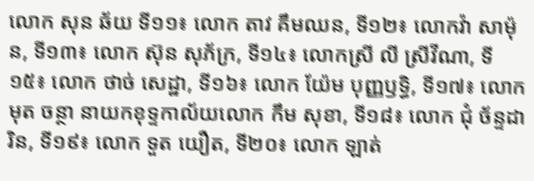លោក សុន ឆ័យ ទី១១៖ លោក តាវ គឹមឈន, ទី១២៖ លោកវ៉ា សាម៉ុន, ទី១៣៖ លោក ស៊ុន សុភ័ក្រ, ទី១៤៖ លោកស្រី លី ស្រីវីណា, ទី១៥៖ លោក ថាច់ សេដ្ឋា, ទី១៦៖ លោក យ៉ែម បុញ្ញឫទ្ធិ, ទី១៧៖ លោក មុត ចន្ថា នាយកខុទ្ទកាល័យលោក កឹម សុខា, ទី១៨៖ លោក ជុំ ច័ន្ទដារិន, ទី១៩៖ លោក ទួត យឿត, ទី២០៖ លោក ឡាត់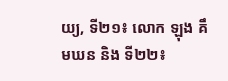យ្យ, ទី២១៖ លោក ឡុង គឹមឃន និង ទី២២៖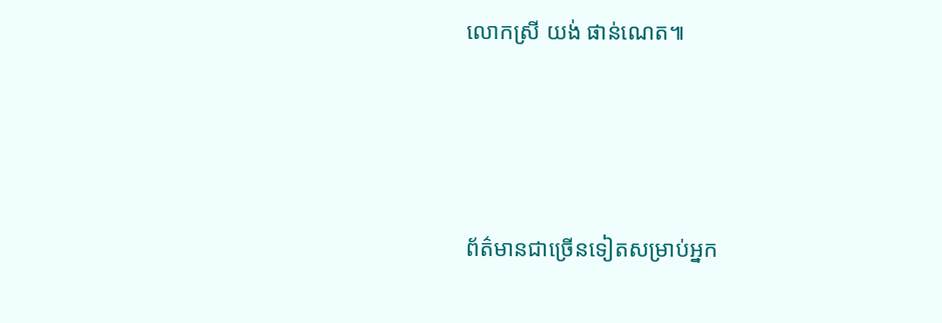លោកស្រី យង់ ផាន់ណេត៕




ព័ត៌មានជាច្រើនទៀតសម្រាប់អ្នក